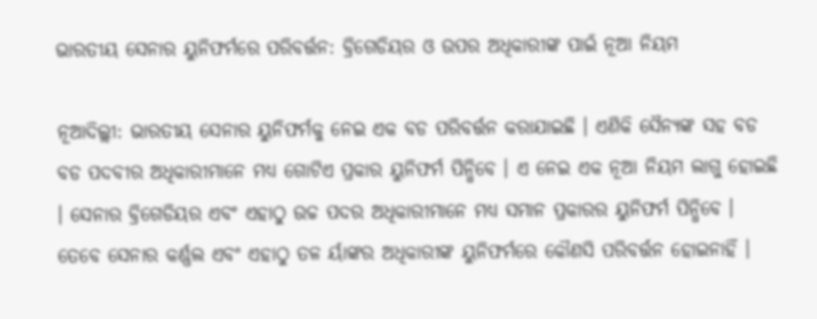ଭାରତୀୟ ସେନାର ୟୁନିଫର୍ମରେ ପରିବର୍ତ୍ତନ: ବ୍ରିଗେଡିୟର ଓ ଉପର ଅଧିକାରୀଙ୍କ ପାଇଁ ନୂଆ ନିୟମ

ନୂଆଦିଲ୍ଲୀ: ଭାରତୀୟ ସେନାର ୟୁନିଫର୍ମକୁ ନେଇ ଏକ ବଡ ପରିବର୍ତ୍ତନ କରାଯାଇଛି । ଏଣିକି ସୈନ୍ୟଙ୍କ ସହ ବଡ ବଡ ପଦବୀର ଅଧିକାରୀମାନେ ମଧ୍ୟ ଗୋଟିଏ ପ୍ରକାର ୟୁନିଫର୍ମ ପିନ୍ଧିବେ । ଏ ନେଇ ଏକ ନୂଆ ନିୟମ ଲାଗୁ ହୋଇଛି । ସେନାର ବ୍ରିଗେଡିୟର ଏବଂ ଏହାଠୁ ଉଚ୍ଚ ପଦର ଅଧିକାରୀମାନେ ମଧ୍ୟ ସମାନ ପ୍ରକାରର ୟୁନିଫର୍ମ ପିନ୍ଧିବେ । ତେବେ ସେନାର କର୍ଣ୍ଣଲ ଏବଂ ଏହାଠୁ ତଳ ର୍ୟାଙ୍କର ଅଧିକାରୀଙ୍କ ୟୁନିଫର୍ମରେ କୌଣସି ପରିବର୍ତ୍ତନ ହୋଇନାହିଁ ।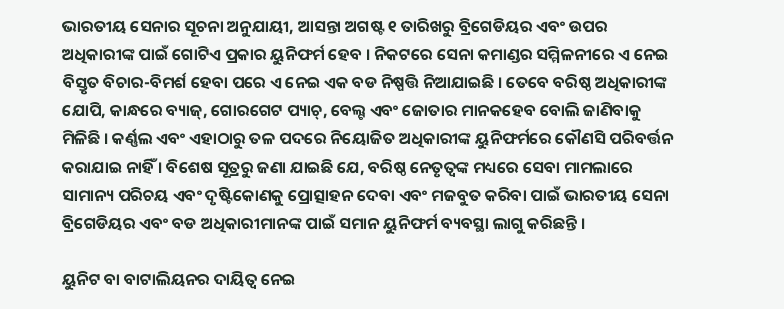ଭାରତୀୟ ସେନାର ସୂଚନା ଅନୁଯାୟୀ, ଆସନ୍ତା ଅଗଷ୍ଟ ୧ ତାରିଖରୁ ବ୍ରିଗେଡିୟର ଏବଂ ଉପର ଅଧିକାରୀଙ୍କ ପାଇଁ ଗୋଟିଏ ପ୍ରକାର ୟୁନିଫର୍ମ ହେବ । ନିକଟରେ ସେନା କମାଣ୍ଡର ସମ୍ମିଳନୀରେ ଏ ନେଇ ବିସ୍ତୃତ ବିଚାର-ବିମର୍ଶ ହେବା ପରେ ଏ ନେଇ ଏକ ବଡ ନିଷ୍ପତ୍ତି ନିଆଯାଇଛି । ତେବେ ବରିଷ୍ଠ ଅଧିକାରୀଙ୍କ ଯୋପି, କାନ୍ଧରେ ବ୍ୟାଜ୍, ଗୋରଗେଟ ପ୍ୟାଚ୍, ବେଲ୍ଟ ଏବଂ ଜୋତାର ମାନକହେବ ବୋଲି ଜାଣିବାକୁ ମିଳିଛି । କର୍ଣ୍ଣଲ ଏବଂ ଏହାଠାରୁ ତଳ ପଦରେ ନିୟୋଜିତ ଅଧିକାରୀଙ୍କ ୟୁନିଫର୍ମରେ କୌଣସି ପରିବର୍ତ୍ତନ କରାଯାଇ ନାହିଁ । ବିଶେଷ ସୂତ୍ରରୁ ଜଣା ଯାଇଛି ଯେ, ବରିଷ୍ଠ ନେତୃତ୍ୱଙ୍କ ମଧ୍ୟରେ ସେବା ମାମଲାରେ ସାମାନ୍ୟ ପରିଚୟ ଏବଂ ଦୃଷ୍ଟିକୋଣକୁ ପ୍ରୋତ୍ସାହନ ଦେବା ଏବଂ ମଜବୁତ କରିବା ପାଇଁ ଭାରତୀୟ ସେନା ବ୍ରିଗେଡିୟର ଏବଂ ବଡ ଅଧିକାରୀମାନଙ୍କ ପାଇଁ ସମାନ ୟୁନିଫର୍ମ ବ୍ୟବସ୍ଥା ଲାଗୁ କରିଛନ୍ତି ।

ୟୁନିଟ ବା ବାଟାଲିୟନର ଦାୟିତ୍ୱ ନେଇ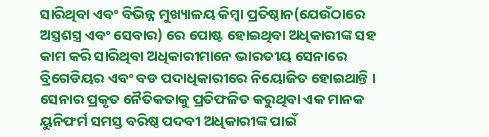ସାରିଥିବା ଏବଂ ବିଭିନ୍ନ ମୁଖ୍ୟାଳୟ କିମ୍ବା ପ୍ରତିଷ୍ଠାନ(ଯେଉଁଠାରେ ଅସ୍ତ୍ରଶସ୍ତ୍ର ଏବଂ ସେବାର) ରେ ପୋଷ୍ଟ ହୋଇଥିବା ଅଧିକାରୀଙ୍କ ସହ କାମ କରି ସାରିଥିବା ଅଧିକାରୀମାନେ ଭାରତୀୟ ସେନାରେ ବ୍ରିଗେଡିୟର ଏବଂ ବଡ ପଦାଧିକାରୀରେ ନିୟୋଜିତ ହୋଇଥାନ୍ତି । ସେନାର ପ୍ରକୃତ ନୈତିକତାକୁ ପ୍ରତିଫଳିତ କରୁଥିବା ଏକ ମାନକ ୟୁନିଫର୍ମ ସମସ୍ତ ବରିଷ୍ଠ ପଦବୀ ଅଧିକାରୀଙ୍କ ପାଇଁ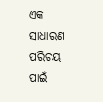ଏକ ସାଧାରଣ ପରିଚୟ ପାଇଁ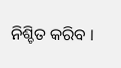ନିଶ୍ଚିତ କରିବ ।